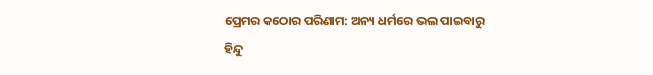ପ୍ରେମର କଠୋର ପରିଣାମ: ଅନ୍ୟ ଧର୍ମରେ ଭଲ ପାଇବାରୁ ହିନ୍ଦୁ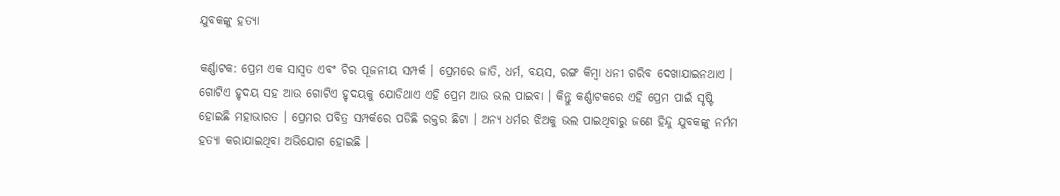ଯୁବକଙ୍କୁ ହତ୍ୟା

କର୍ଣ୍ଣାଟକ: ପ୍ରେମ ଏକ ସାସ୍ୱତ ଏବଂ ଚିର ପୂଜନୀୟ ସମ୍ପର୍କ । ପ୍ରେମରେ ଜାତି, ଧର୍ମ, ବୟସ, ରଙ୍ଗ କିମ୍ବା ଧନୀ ଗରିବ ଦେଖାଯାଇନଥାଏ । ଗୋଟିଏ ହୃଦୟ ସହ ଆଉ ଗୋଟିଏ ହୃଦୟକୁ ଯୋଡିଥାଏ ଏହି ପ୍ରେମ ଆଉ ଭଲ ପାଇବା । କିନ୍ତୁ କର୍ଣ୍ଣାଟକରେ ଏହି ପ୍ରେମ ପାଇଁ ସୃଷ୍ଟି ହୋଇଛି ମହାଭାରତ । ପ୍ରେମର ପବିତ୍ର ସମ୍ପର୍କରେ ପଡିଛି ରକ୍ତର ଛିଟା । ଅନ୍ୟ ଧର୍ମର ଝିଅକୁ ଭଲ ପାଇଥିବାରୁ ଜଣେ ହିନ୍ଦୁ ଯୁବକଙ୍କୁ ନର୍ମମ ହତ୍ୟା କରାଯାଇଥିବା ଅଭିଯୋଗ ହୋଇଛି ।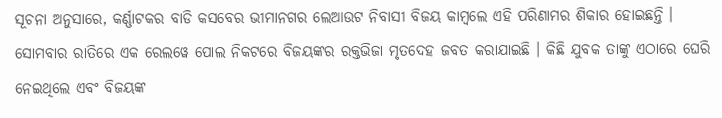ସୂଚନା ଅନୁସାରେ, କର୍ଣ୍ଣାଟକର ବାଡି କସବେର ଭୀମାନଗର ଲେଆଉଟ ନିବାସୀ ବିଜୟ କାମ୍ବଲେ ଏହି ପରିଣାମର ଶିକାର ହୋଇଛନ୍ତି । ସୋମବାର ରାତିରେ ଏକ ରେଲୱେ ପୋଲ ନିକଟରେ ବିଜୟଙ୍କର ରକ୍ତଭିଜା ମୃତଦେହ ଜବତ କରାଯାଇଛି । କିଛି ଯୁବକ ତାଙ୍କୁ ଏଠାରେ ଘେରି ନେଇଥିଲେ ଏବଂ ବିଜୟଙ୍କ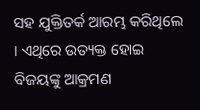ସହ ଯୁକ୍ତିତର୍କ ଆରମ୍ଭ କରିଥିଲେ । ଏଥିରେ ଉତ୍ୟକ୍ତ ହୋଇ ବିଜୟଙ୍କୁ ଆକ୍ରମଣ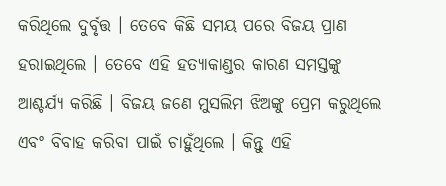କରିଥିଲେ ଦୁର୍ବୃତ୍ତ । ତେବେ କିଛି ସମୟ ପରେ ବିଜୟ ପ୍ରାଣ ହରାଇଥିଲେ । ତେବେ ଏହି ହତ୍ୟାକାଣ୍ଡର କାରଣ ସମସ୍ତଙ୍କୁ ଆଶ୍ଚର୍ଯ୍ୟ କରିଛି । ବିଜୟ ଜଣେ ମୁସଲିମ ଝିଅଙ୍କୁ ପ୍ରେମ କରୁଥିଲେ ଏବଂ ବିବାହ କରିବା ପାଇଁ ଚାହୁଁଥିଲେ । କିନ୍ତୁ ଏହି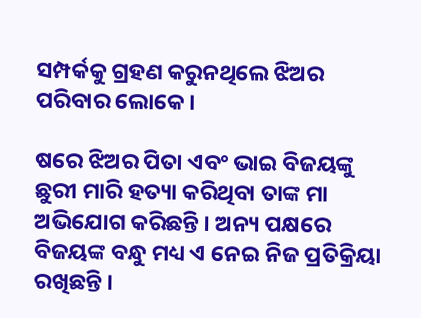ସମ୍ପର୍କକୁ ଗ୍ରହଣ କରୁନଥିଲେ ଝିଅର ପରିବାର ଲୋକେ ।

ଷରେ ଝିଅର ପିତା ଏବଂ ଭାଇ ବିଜୟଙ୍କୁ ଛୁରୀ ମାରି ହତ୍ୟା କରିଥିବା ତାଙ୍କ ମା ଅଭିଯୋଗ କରିଛନ୍ତି । ଅନ୍ୟ ପକ୍ଷରେ ବିଜୟଙ୍କ ବନ୍ଧୁ ମଧ୍ୟ ଏ ନେଇ ନିଜ ପ୍ରତିକ୍ରିୟା ରଖିଛନ୍ତି ।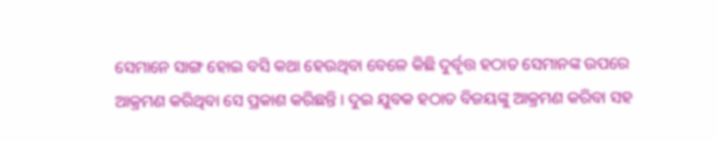ସେମାନେ ସାଙ୍ଗ ହୋଇ ବସି କଥା ହେଉଥିବା ବେଳେ କିଛି ଦୁର୍ବୃତ୍ତ ହଠାତ ସେମାନଙ୍କ ଉପରେ ଆକ୍ରମଣ କରିଥିବା ସେ ପ୍ରକାଶ କରିଛନ୍ତି । ଦୁଇ ଯୁବକ ହଠାତ ବିଜୟଙ୍କୁ ଆକ୍ରମଣ କରିବା ସହ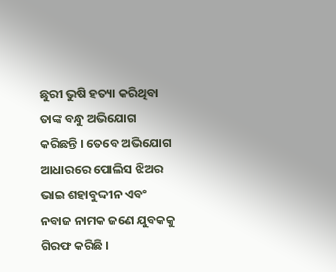ଛୁରୀ ଭୁଷି ହତ୍ୟା କରିଥିବା ତାଙ୍କ ବନ୍ଧୁ ଅଭିଯୋଗ କରିଛନ୍ତି । ତେବେ ଅଭିଯୋଗ ଆଧାରରେ ପୋଲିସ ଝିଅର ଭାଇ ଶହାବୁଦ୍ଦୀନ ଏବଂ ନବାଜ ନାମକ ଜଣେ ଯୁବକକୁ ଗିରଫ କରିଛି ।